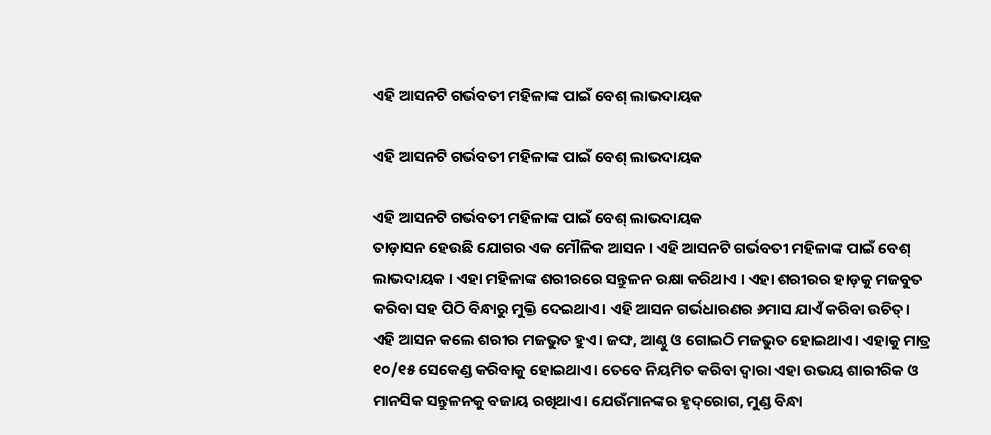ଏହି ଆସନଟି ଗର୍ଭବତୀ ମହିଳାଙ୍କ ପାଇଁ ବେଶ୍ ଲାଭଦାୟକ

ଏହି ଆସନଟି ଗର୍ଭବତୀ ମହିଳାଙ୍କ ପାଇଁ ବେଶ୍ ଲାଭଦାୟକ

ଏହି ଆସନଟି ଗର୍ଭବତୀ ମହିଳାଙ୍କ ପାଇଁ ବେଶ୍ ଲାଭଦାୟକ
ତାଡ଼ାସନ ହେଉଛି ଯୋଗର ଏକ ମୌଳିକ ଆସନ । ଏହି ଆସନଟି ଗର୍ଭବତୀ ମହିଳାଙ୍କ ପାଇଁ ବେଶ୍ ଲାଭଦାୟକ । ଏହା ମହିଳାଙ୍କ ଶରୀରରେ ସନ୍ତୁଳନ ରକ୍ଷା କରିଥାଏ । ଏହା ଶରୀରର ହାଡ଼କୁ ମଜବୁତ କରିବା ସହ ପିଠି ବିନ୍ଧାରୁ ମୁକ୍ତି ଦେଇଥାଏ। ଏହି ଆସନ ଗର୍ଭଧାରଣର ୬ମାସ ଯାଏଁ କରିବା ଉଚିତ୍। ଏହି ଆସନ କଲେ ଶରୀର ମଜଭୁତ ହୁଏ। ଜଙ୍ଘ, ଆଣ୍ଠୁ ଓ ଗୋଇଠି ମଜଭୁତ ହୋଇଥାଏ। ଏହାକୁ ମାତ୍ର ୧୦/୧୫ ସେକେଣ୍ଡ କରିବାକୁ ହୋଇଥାଏ। ତେବେ ନିୟମିତ କରିବା ଦ୍ୱାରା ଏହା ଉଭୟ ଶାରୀରିକ ଓ ମାନସିକ ସନ୍ତୁଳନକୁ ବଜାୟ ରଖିଥାଏ। ଯେଉଁମାନଙ୍କର ହୃଦ୍‌ରୋଗ, ମୁଣ୍ଡ ବିନ୍ଧା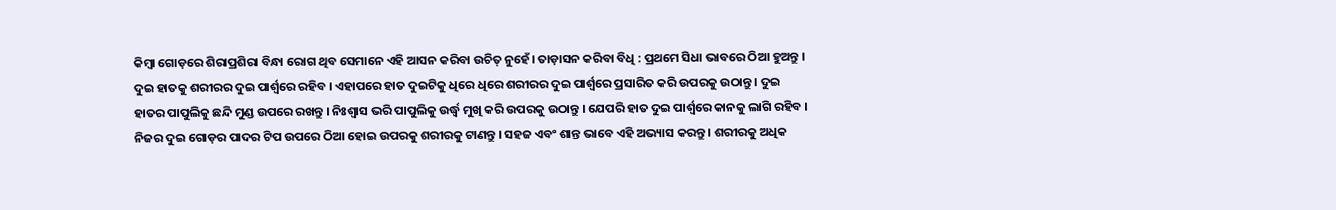କିମ୍ବା ଗୋଡ଼ରେ ଶିରାପ୍ରଶିରା ବିନ୍ଧା ରୋଗ ଥିବ ସେମାନେ ଏହି ଆସନ କରିବା ଉଚିତ୍‌ ନୁହେଁ। ତାଡ଼ାସନ କରିବା ବିଧି : ପ୍ରଥମେ ସିଧା ଭାବରେ ଠିଆ ହୁଅନ୍ତୁ । ଦୁଇ ହାତକୁ ଶରୀରର ଦୁଇ ପାର୍ଶ୍ୱରେ ରହିବ । ଏହାପରେ ହାତ ଦୁଇଟିକୁ ଧିରେ ଧିରେ ଶରୀରର ଦୁଇ ପାର୍ଶ୍ୱରେ ପ୍ରସାରିତ କରି ଉପରକୁ ଉଠାନ୍ତୁ । ଦୁଇ ହାତର ପାପୁଲିକୁ ଛନ୍ଦି ମୁଣ୍ଡ ଉପରେ ରଖନ୍ତୁ । ନିଃଶ୍ୱାସ ଭରି ପାପୁଲିକୁ ଉର୍ଦ୍ଧ୍ୱ ମୁଖି କରି ଉପରକୁ ଉଠାନ୍ତୁ । ଯେପରି ହାତ ଦୁଇ ପାର୍ଶ୍ୱରେ କାନକୁ ଲାଗି ରହିବ । ନିଜର ଦୁଇ ଗୋଡ଼ର ପାଦର ଟିପ ଉପରେ ଠିଆ ହୋଇ ଉପରକୁ ଶରୀରକୁ ଟାଣନ୍ତୁ । ସହଜ ଏବଂ ଶାନ୍ତ ଭାବେ ଏହି ଅଭ୍ୟାସ କରନ୍ତୁ । ଶରୀରକୁ ଅଧିକ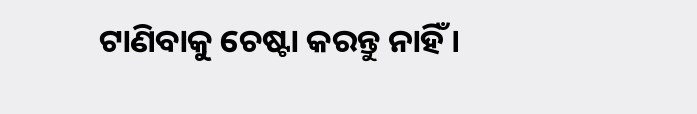ଟାଣିବାକୁ ଚେଷ୍ଟା କରନ୍ତୁ ନାହିଁ ।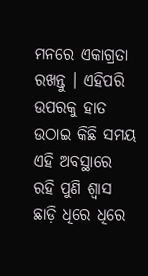ମନରେ ଏକାଗ୍ରତା ରଖନ୍ତୁ । ଏହିପରି ଉପରକୁ ହାତ ଉଠାଇ କିଛି ସମୟ ଏହି ଅବସ୍ଥାରେ ରହି ପୁଣି ଶ୍ୱାସ ଛାଡ଼ି ଧିରେ ଧିରେ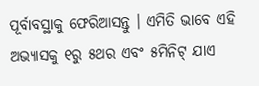ପୂର୍ବାବସ୍ଥାକୁ ଫେରିଆସନ୍ତୁ । ଏମିତି ଭାବେ ଏହି ଅଭ୍ୟାସକୁ ୧ରୁ ୫ଥର ଏବଂ ୫ମିନିଟ୍‌ ଯାଏ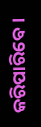କରିପାରିବେ।